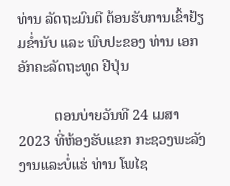ທ່ານ ລັດຖະມົນຕີ ຕ້ອນຮັບການເຂົ້າຢ້ຽມຂໍ່ານັບ ແລະ ພົບປະຂອງ ທ່ານ ເອກອັກຄະລັດຖະທູດ ຢີປຸ່ນ

          ຕອນບ່າຍວັນທີ 24 ເມສາ 2023 ທີ່ຫ້ອງຮັບແຂກ ກະຊວງພະລັງງານແລະບໍ່ແຮ່ ທ່ານ ໂພໄຊ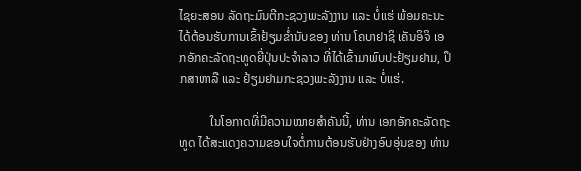ໄຊຍະສອນ ລັດຖະມົນຕີກະຊວງພະລັງງານ ແລະ ບໍ່ແຮ່ ພ້ອມຄະນະ ໄດ້ຕ້ອນຮັບການເຂົ້າຢ້ຽມຂໍ່ານັບຂອງ ທ່ານ ໂຄບາຢາຊິ ເຄັນອິຈິ ເອກອັກຄະລັດຖະທູດຍີ່ປຸ່ນປະຈໍາລາວ ທີ່ໄດ້ເຂົ້າມາພົບປະຢ້ຽມຢາມ, ປຶກສາຫາລື ແລະ ຢ້ຽມຢາມກະຊວງພະລັງງານ ແລະ ບໍ່ແຮ່.

          ໃນໂອກາດທີ່ມີຄວາມໝາຍສຳຄັນນີ້, ທ່ານ ເອກອັກຄະລັດຖະທູດ ໄດ້ສະແດງຄວາມຂອບໃຈຕໍ່ການຕ້ອນຮັບຢ່າງອົບອຸ່ນຂອງ ທ່ານ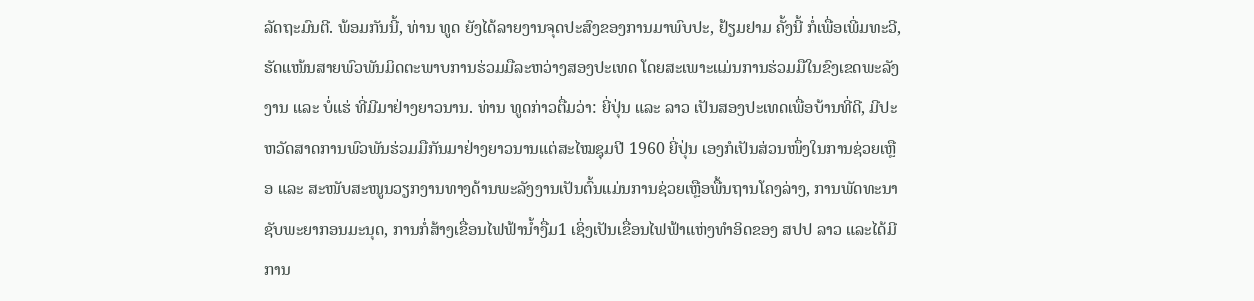ລັດຖະມົນຕີ. ພ້ອມກັນນີ້, ທ່ານ ທູດ ຍັງໄດ້ລາຍງານຈຸດປະສົງຂອງການມາພົບປະ, ຢ້ຽມຢາມ ຄັ້ງນີ້ ກໍ່ເພື່ອເພີ່ມທະວີ, ຮັດແໜ້ນສາຍພົວພັນມິດຕະພາບການຮ່ວມມືລະຫວ່າງສອງປະເທດ ໂດຍສະເພາະແມ່ນການຮ່ວມມືໃນຂົງເຂດພະລັງງານ ແລະ ບໍ່ແຮ່ ທີ່ມີມາຢ່າງຍາວນານ. ທ່ານ ທູດກ່າວຕື່ມວ່າ: ຍີ່ປຸ່ນ ແລະ ລາວ ເປັນສອງປະເທດເພື່ອບ້ານທີ່ດີ, ມີປະຫວັດສາດການພົວພັນຮ່ວມມືກັນມາຢ່າງຍາວນານແຕ່ສະໄໝຊຸມປີ 1960 ຍີ່ປຸ່ນ ເອງກໍເປັນສ່ວນໜຶ່ງໃນການຊ່ວຍເຫຼືອ ແລະ ສະໜັບສະໜູນວຽກງານທາງດ້ານພະລັງງານເປັນຕົ້ນແມ່ນການຊ່ວຍເຫຼືອພື້ນຖານໂຄງລ່າງ, ການພັດທະນາຊັບພະຍາກອນມະນຸດ, ການກໍ່ສ້າງເຂື່ອນໄຟຟ້ານໍ້າງື່ມ1 ເຊິ່ງເປັນເຂື່ອນໄຟຟ້າແຫ່ງທໍາອິດຂອງ ສປປ ລາວ ແລະໄດ້ມີການ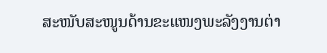ສະໜັບສະໜູນດ້ານຂະແໜງພະລັງງານຕ່າ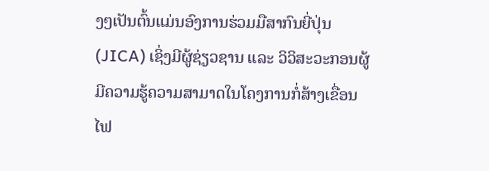ງໆເປັນຕົ້ນແມ່ນອົງການຮ່ວມມືສາກົນຍີ່ປຸ່ນ (JICA) ເຊິ່ງມີຜູ້ຊ່ຽວຊານ ແລະ ວິວິສະວະກອນຜູ້ມີຄວາມຮູ້ຄວາມສາມາດໃນໂຄງການກໍ່ສ້າງເຂື່ອນໄຟ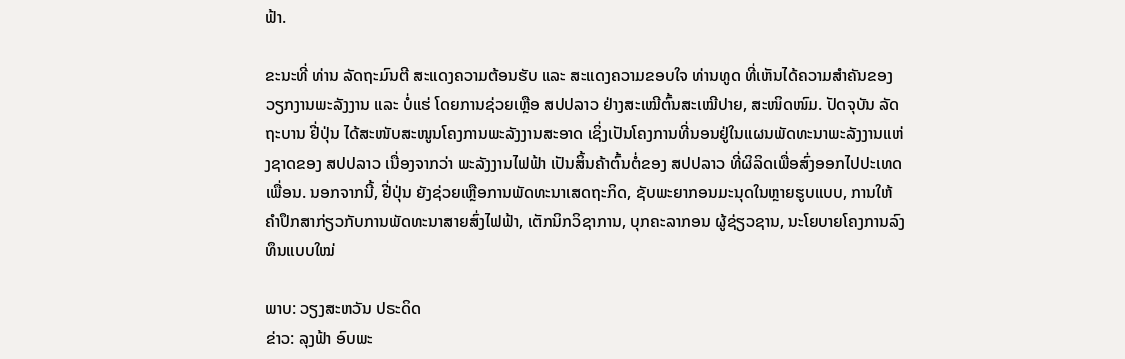ຟ້າ.

ຂະນະທີ່ ທ່ານ ລັດຖະມົນຕີ ສະແດງຄວາມຕ້ອນຮັບ ແລະ ສະແດງຄວາມຂອບໃຈ ທ່ານທູດ ທີ່ເຫັນໄດ້ຄວາມສໍາຄັນຂອງວຽກງານພະລັງງານ ແລະ ບໍ່ແຮ່ ໂດຍການຊ່ວຍເຫຼືອ ສປປລາວ ຢ່າງສະເໝີຕົ້ນສະເໝີປາຍ, ສະໜິດໜົມ. ປັດຈຸບັນ ລັດຖະບານ ຢີ່ປຸ່ນ ໄດ້ສະໜັບສະໜູນໂຄງການພະລັງງານສະອາດ ເຊິ່ງເປັນໂຄງການທີ່ນອນຢູ່ໃນແຜນພັດທະນາພະລັງງານແຫ່ງຊາດຂອງ ສປປລາວ ເນື່ອງຈາກວ່າ ພະລັງງານໄຟຟ້າ ເປັນສິ້ນຄ້າຕົ້ນຕໍ່ຂອງ ສປປລາວ ທີ່ຜິລິດເພື່ອສົ່ງອອກໄປປະເທດເພື່ອນ. ນອກຈາກນີ້, ຢີ່ປຸ່ນ ຍັງຊ່ວຍເຫຼືອການພັດທະນາເສດຖະກິດ, ຊັບພະຍາກອນມະນຸດໃນຫຼາຍຮູບແບບ, ການໃຫ້ຄໍາປຶກສາກ່ຽວກັບການພັດທະນາສາຍສົ່ງໄຟຟ້າ, ເຕັກນິກວິຊາການ, ບຸກຄະລາກອນ ຜູ້ຊ່ຽວຊານ, ນະໂຍບາຍໂຄງການລົງທຶນແບບໃໝ່

ພາບ: ວຽງສະຫວັນ ປຣະດິດ
ຂ່າວ: ລຸງຟ້າ ອົບພະ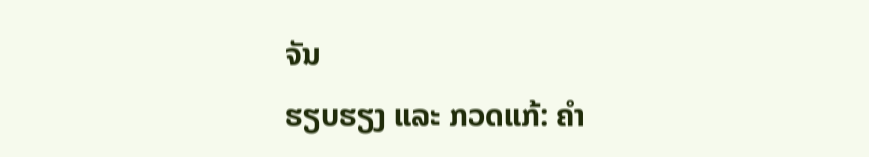ຈັນ
ຮຽບຮຽງ ແລະ ກວດແກ້: ຄຳ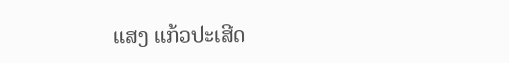ແສງ ແກ້ວປະເສີດ